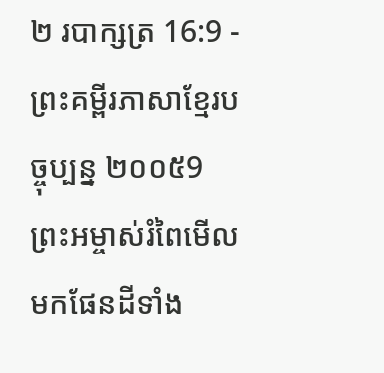២ របាក្សត្រ 16:9 - ព្រះគម្ពីរភាសាខ្មែរបច្ចុប្បន្ន ២០០៥9 ព្រះអម្ចាស់រំពៃមើលមកផែនដីទាំង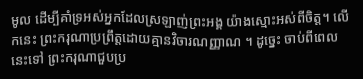មូល ដើម្បីគាំទ្រអស់អ្នកដែលស្រឡាញ់ព្រះអង្គ យ៉ាងស្មោះអស់ពីចិត្ត។ លើកនេះ ព្រះករុណាប្រព្រឹត្តដោយគ្មានវិចារណញ្ញាណ ។ ដូច្នេះ ចាប់ពីពេលនេះទៅ ព្រះករុណាជួបប្រ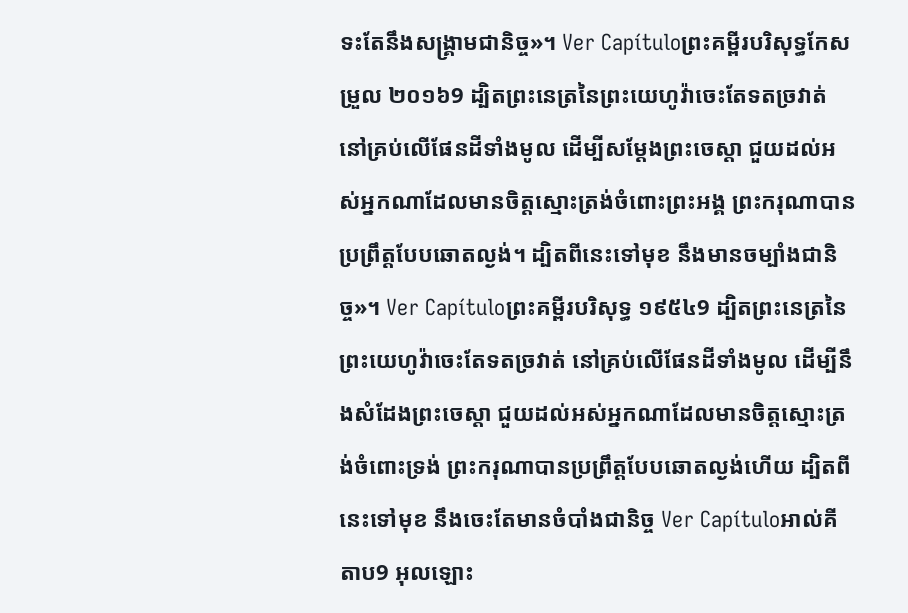ទះតែនឹងសង្គ្រាមជានិច្ច»។ Ver Capítuloព្រះគម្ពីរបរិសុទ្ធកែសម្រួល ២០១៦9 ដ្បិតព្រះនេត្រនៃព្រះយេហូវ៉ាចេះតែទតច្រវាត់ នៅគ្រប់លើផែនដីទាំងមូល ដើម្បីសម្ដែងព្រះចេស្តា ជួយដល់អស់អ្នកណាដែលមានចិត្តស្មោះត្រង់ចំពោះព្រះអង្គ ព្រះករុណាបានប្រព្រឹត្តបែបឆោតល្ងង់។ ដ្បិតពីនេះទៅមុខ នឹងមានចម្បាំងជានិច្ច»។ Ver Capítuloព្រះគម្ពីរបរិសុទ្ធ ១៩៥៤9 ដ្បិតព្រះនេត្រនៃព្រះយេហូវ៉ាចេះតែទតច្រវាត់ នៅគ្រប់លើផែនដីទាំងមូល ដើម្បីនឹងសំដែងព្រះចេស្តា ជួយដល់អស់អ្នកណាដែលមានចិត្តស្មោះត្រង់ចំពោះទ្រង់ ព្រះករុណាបានប្រព្រឹត្តបែបឆោតល្ងង់ហើយ ដ្បិតពីនេះទៅមុខ នឹងចេះតែមានចំបាំងជានិច្ច Ver Capítuloអាល់គីតាប9 អុលឡោះ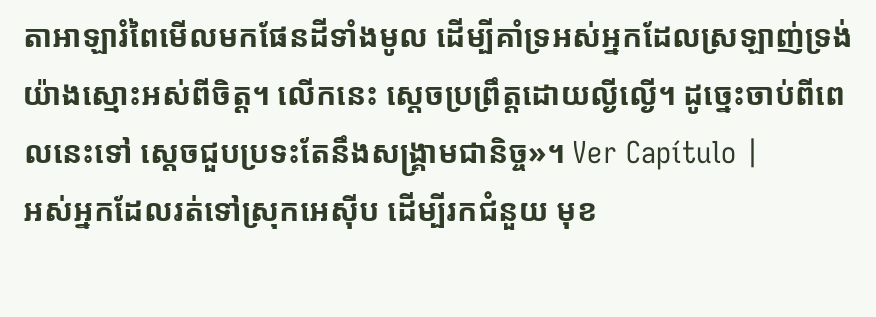តាអាឡារំពៃមើលមកផែនដីទាំងមូល ដើម្បីគាំទ្រអស់អ្នកដែលស្រឡាញ់ទ្រង់ យ៉ាងស្មោះអស់ពីចិត្ត។ លើកនេះ ស្តេចប្រព្រឹត្តដោយល្ងីល្ងើ។ ដូច្នេះចាប់ពីពេលនេះទៅ ស្តេចជួបប្រទះតែនឹងសង្គ្រាមជានិច្ច»។ Ver Capítulo |
អស់អ្នកដែលរត់ទៅស្រុកអេស៊ីប ដើម្បីរកជំនួយ មុខ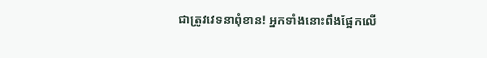ជាត្រូវវេទនាពុំខាន! អ្នកទាំងនោះពឹងផ្អែកលើ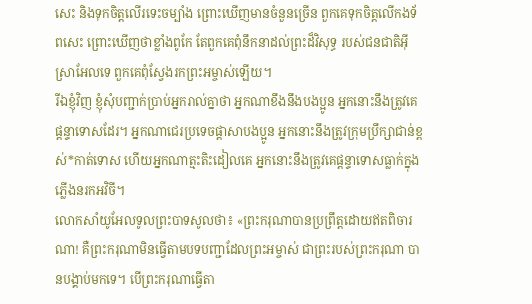សេះ និងទុកចិត្តលើរទេះចម្បាំង ព្រោះឃើញមានចំនួនច្រើន ពួកគេទុកចិត្តលើកងទ័ពសេះ ព្រោះឃើញថាខ្លាំងពូកែ តែពួកគេពុំនឹកនាដល់ព្រះដ៏វិសុទ្ធ របស់ជនជាតិអ៊ីស្រាអែលទេ ពួកគេពុំស្វែងរកព្រះអម្ចាស់ឡើយ។
រីឯខ្ញុំវិញ ខ្ញុំសុំបញ្ជាក់ប្រាប់អ្នករាល់គ្នាថា អ្នកណាខឹងនឹងបងប្អូន អ្នកនោះនឹងត្រូវគេផ្ដន្ទាទោសដែរ។ អ្នកណាជេរប្រទេចផ្តាសាបងប្អូន អ្នកនោះនឹងត្រូវក្រុមប្រឹក្សាជាន់ខ្ពស់*កាត់ទោស ហើយអ្នកណាត្មះតិះដៀលគេ អ្នកនោះនឹងត្រូវគេផ្ដន្ទាទោសធ្លាក់ក្នុងភ្លើងនរកអវិចី។
លោកសាំយូអែលទូលព្រះបាទសូលថា៖ «ព្រះករុណាបានប្រព្រឹត្តដោយឥតពិចារណា! គឺព្រះករុណាមិនធ្វើតាមបទបញ្ជាដែលព្រះអម្ចាស់ ជាព្រះរបស់ព្រះករុណា បានបង្គាប់មកទេ។ បើព្រះករុណាធ្វើតា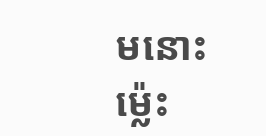មនោះ ម៉្លេះ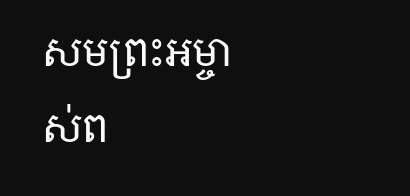សមព្រះអម្ចាស់ព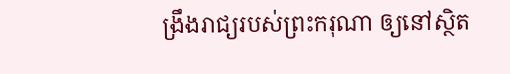ង្រឹងរាជ្យរបស់ព្រះករុណា ឲ្យនៅស្ថិត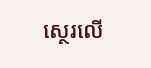ស្ថេរលើ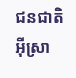ជនជាតិអ៊ីស្រា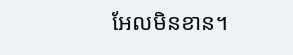អែលមិនខាន។